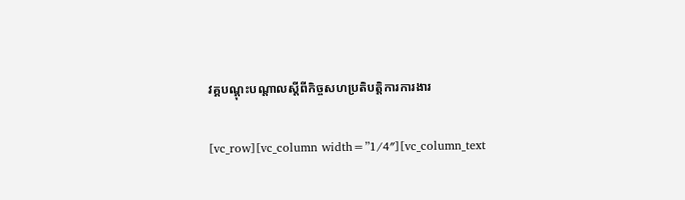វគ្គបណ្តុះបណ្តាលស្តីពីកិច្ចសហប្រតិបត្តិការការងារ

[vc_row][vc_column width=”1/4″][vc_column_text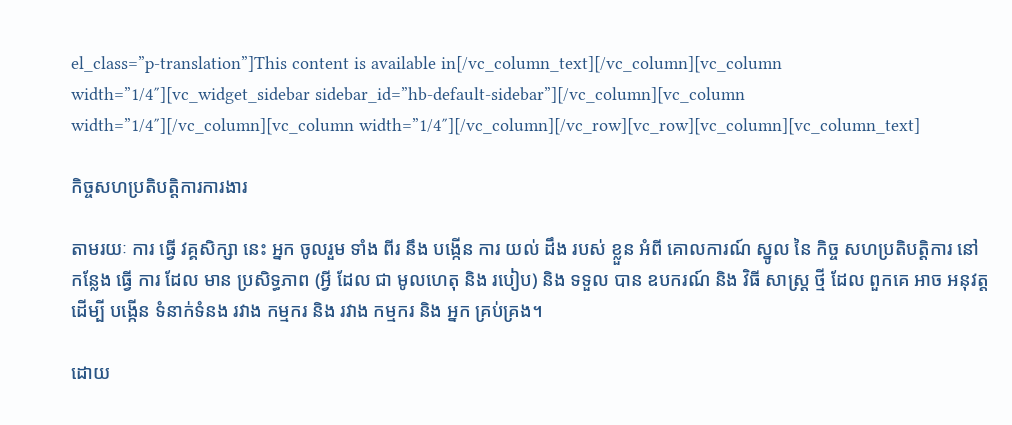el_class=”p-translation”]This content is available in[/vc_column_text][/vc_column][vc_column width=”1/4″][vc_widget_sidebar sidebar_id=”hb-default-sidebar”][/vc_column][vc_column width=”1/4″][/vc_column][vc_column width=”1/4″][/vc_column][/vc_row][vc_row][vc_column][vc_column_text]

កិច្ចសហប្រតិបត្តិការការងារ

តាមរយៈ ការ ធ្វើ វគ្គសិក្សា នេះ អ្នក ចូលរួម ទាំង ពីរ នឹង បង្កើន ការ យល់ ដឹង របស់ ខ្លួន អំពី គោលការណ៍ ស្នូល នៃ កិច្ច សហប្រតិបត្តិការ នៅ កន្លែង ធ្វើ ការ ដែល មាន ប្រសិទ្ធភាព (អ្វី ដែល ជា មូលហេតុ និង របៀប) និង ទទួល បាន ឧបករណ៍ និង វិធី សាស្ត្រ ថ្មី ដែល ពួកគេ អាច អនុវត្ត ដើម្បី បង្កើន ទំនាក់ទំនង រវាង កម្មករ និង រវាង កម្មករ និង អ្នក គ្រប់គ្រង។

ដោយ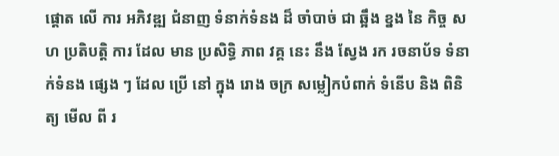ផ្តោត លើ ការ អភិវឌ្ឍ ជំនាញ ទំនាក់ទំនង ដ៏ ចាំបាច់ ជា ឆ្អឹង ខ្នង នៃ កិច្ច សហ ប្រតិបត្តិ ការ ដែល មាន ប្រសិទ្ធិ ភាព វគ្គ នេះ នឹង ស្វែង រក រចនាប័ទ ទំនាក់ទំនង ផ្សេង ៗ ដែល ប្រើ នៅ ក្នុង រោង ចក្រ សម្លៀកបំពាក់ ទំនើប និង ពិនិត្យ មើល ពី រ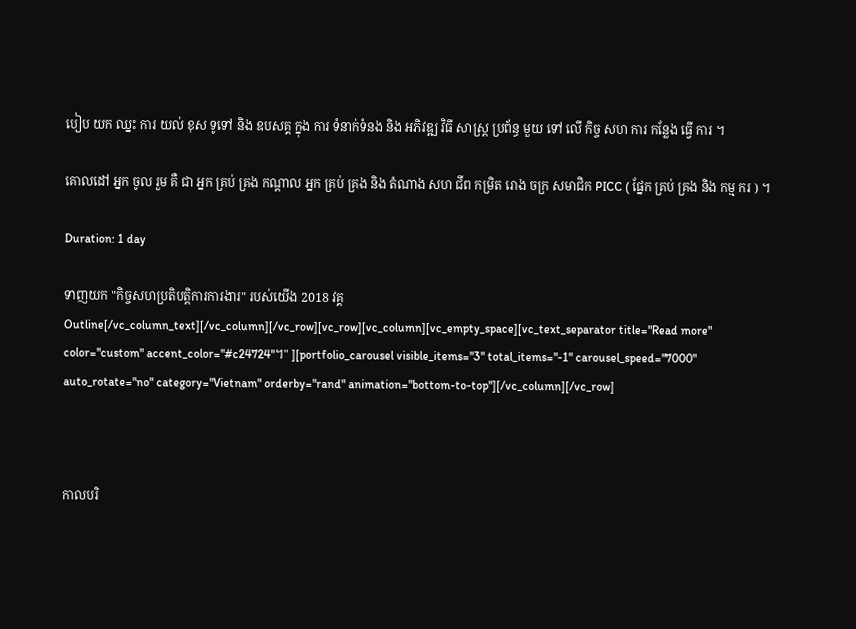បៀប យក ឈ្នះ ការ យល់ ខុស ទូទៅ និង ឧបសគ្គ ក្នុង ការ ទំនាក់ទំនង និង អភិវឌ្ឍ វិធី សាស្ត្រ ប្រព័ន្ធ មួយ ទៅ លើ កិច្ច សហ ការ កន្លែង ធ្វើ ការ ។

គោលដៅ អ្នក ចូល រួម គឺ ជា អ្នក គ្រប់ គ្រង កណ្តាល អ្នក គ្រប់ គ្រង និង តំណាង សហ ជីព កម្រិត រោង ចក្រ សមាជិក PICC ( ផ្នែក គ្រប់ គ្រង និង កម្ម ករ ) ។

Duration: 1 day

ទាញយក "កិច្ចសហប្រតិបត្តិការការងារ" របស់យើង 2018 វគ្គ Outline[/vc_column_text][/vc_column][/vc_row][vc_row][vc_column][vc_empty_space][vc_text_separator title="Read more" color="custom" accent_color="#c24724"។" ][portfolio_carousel visible_items="3" total_items="-1" carousel_speed="7000" auto_rotate="no" category="Vietnam" orderby="rand" animation="bottom-to-top"][/vc_column][/vc_row]



កាលបរិ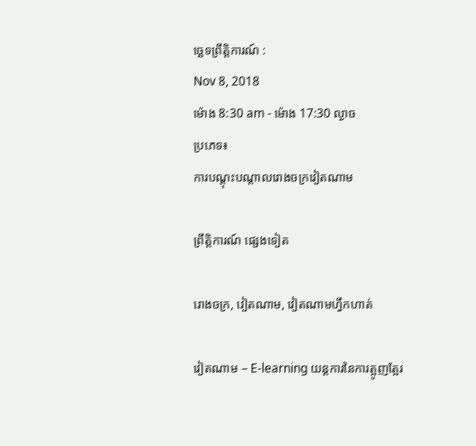ច្ឆេទព្រឹត្តិការណ៍ :
Nov 8, 2018
ម៉ោង 8:30 am - ម៉ោង 17:30 ល្ងាច
ប្រភេទ៖
ការបណ្តុះបណ្តាលរោងចក្រវៀតណាម

ព្រឹត្តិការណ៍ ផ្សេងទៀត

រោងចក្រ, វៀតណាម, វៀតណាមហ្វឹកហាត់

វៀតណាម – E-learning យន្តការនៃការត្អូញត្អែរ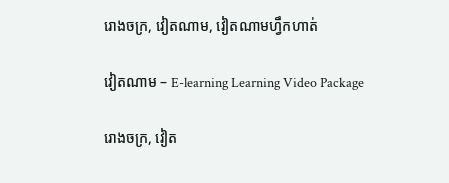រោងចក្រ, វៀតណាម, វៀតណាមហ្វឹកហាត់

វៀតណាម – E-learning Learning Video Package

រោងចក្រ, វៀត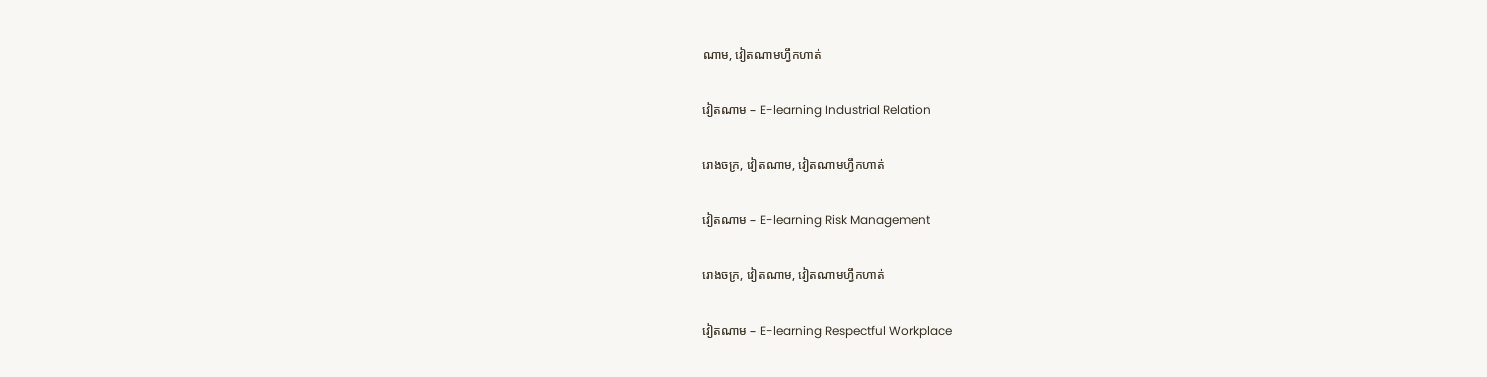ណាម, វៀតណាមហ្វឹកហាត់

វៀតណាម – E-learning Industrial Relation

រោងចក្រ, វៀតណាម, វៀតណាមហ្វឹកហាត់

វៀតណាម – E-learning Risk Management

រោងចក្រ, វៀតណាម, វៀតណាមហ្វឹកហាត់

វៀតណាម – E-learning Respectful Workplace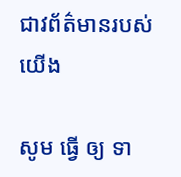ជាវព័ត៌មានរបស់យើង

សូម ធ្វើ ឲ្យ ទា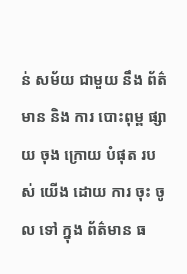ន់ សម័យ ជាមួយ នឹង ព័ត៌មាន និង ការ បោះពុម្ព ផ្សាយ ចុង ក្រោយ បំផុត របស់ យើង ដោយ ការ ចុះ ចូល ទៅ ក្នុង ព័ត៌មាន ធ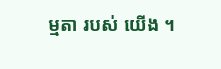ម្មតា របស់ យើង ។